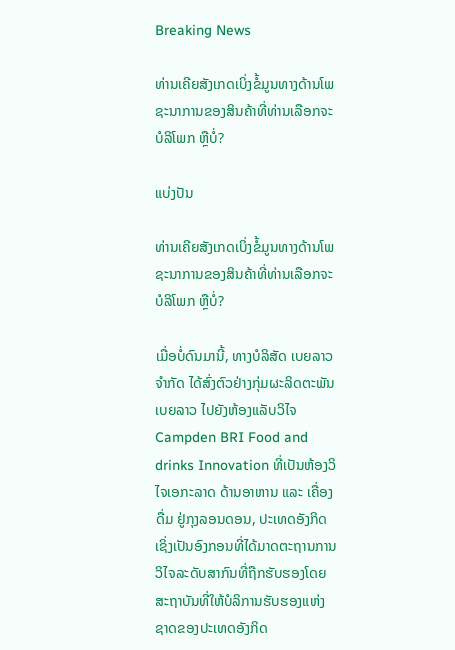Breaking News

ທ່ານເຄີຍສັງເກດເບິ່ງຂໍ້ມູນທາງດ້ານໂພຊະນາການຂອງສິນຄ້າທີ່ທ່ານເລືອກຈະບໍລິໂພກ ຫຼືບໍ່?

ແບ່ງປັນ

ທ່ານເຄີຍສັງເກດເບິ່ງຂໍ້ມູນທາງດ້ານໂພຊະນາການຂອງສິນຄ້າທີ່ທ່ານເລືອກຈະບໍລິໂພກ ຫຼືບໍ່?

ເມື່ອບໍ່ດົນມານີ້, ທາງບໍລິສັດ ເບຍລາວ ຈຳກັດ ໄດ້ສົ່ງຕົວຢ່າງກຸ່ມຜະລິດຕະພັນເບຍລາວ ໄປຍັງຫ້ອງແລັບວິໄຈ Campden BRI Food and drinks Innovation ທີ່ເປັນຫ້ອງວິໄຈເອກະລາດ ດ້ານອາຫານ ແລະ ເຄື່ອງດື່ມ ຢູ່ກຸງລອນດອນ, ປະເທດອັງກິດ ເຊິ່ງເປັນອົງກອນທີ່ໄດ້ມາດຕະຖານການວິໄຈລະດັບສາກົນທີ່ຖືກຮັບຮອງໂດຍສະຖາບັນທີ່ໃຫ້ບໍລິການຮັບຮອງແຫ່ງຊາດຂອງປະເທດອັງກິດ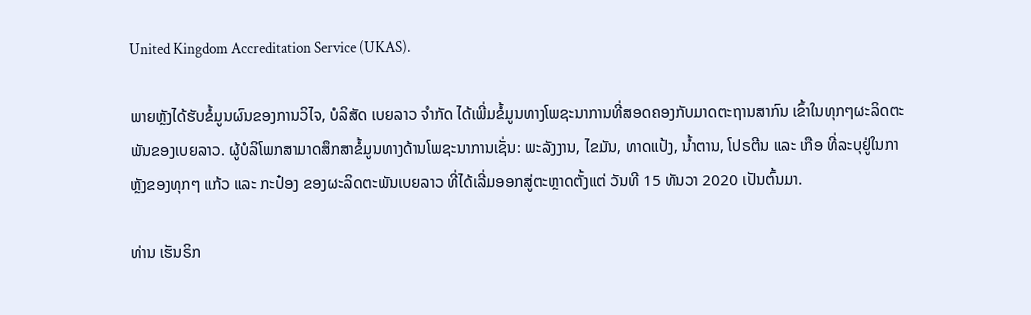United Kingdom Accreditation Service (UKAS).

ພາຍຫຼັງໄດ້ຮັບຂໍ້ມູນຜົນຂອງການວິໄຈ, ບໍລິສັດ ເບຍລາວ ຈຳກັດ ໄດ້ເພີ່ມຂໍ້ມູນທາງໂພຊະນາການທີ່ສອດຄອງກັບມາດຕະຖານສາກົນ ເຂົ້າໃນທຸກໆຜະລິດຕະພັນຂອງເບຍລາວ. ຜູ້ບໍລິໂພກສາມາດສຶກສາຂໍ້ມູນທາງດ້ານໂພຊະນາການເຊັ່ນ: ພະລັງງານ, ໄຂມັນ, ທາດແປ້ງ, ນໍ້າຕານ, ໂປຣຕີນ ແລະ ເກືອ ທີ່ລະບຸຢູ່ໃນກາຫຼັງຂອງທຸກໆ ແກ້ວ ແລະ ກະປ໋ອງ ຂອງຜະລິດຕະພັນເບຍລາວ ທີ່ໄດ້ເລີ່ມອອກສູ່ຕະຫຼາດຕັ້ງແຕ່ ວັນທີ 15 ທັນວາ 2020 ເປັນຕົ້ນມາ.

ທ່ານ ເຮັນຣິກ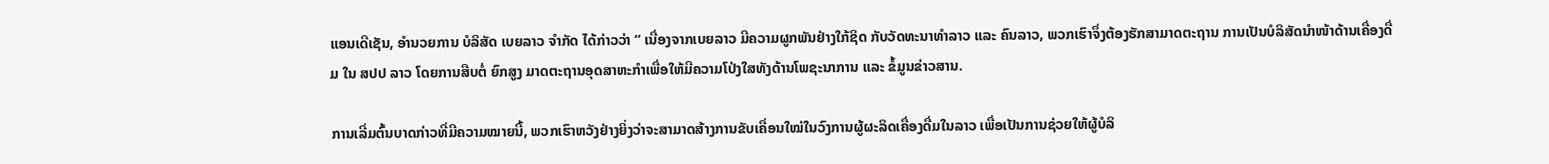ແອນເດີເຊັນ, ອໍານວຍການ ບໍລິສັດ ເບຍລາວ ຈໍາກັດ ໄດ້ກ່າວວ່າ “ ເນື່ອງຈາກເບຍລາວ ມີຄວາມຜູກພັນຢ່າງໃກ້ຊິດ ກັບວັດທະນາທໍາລາວ ແລະ ຄົນລາວ, ພວກເຮົາຈຶ່ງຕ້ອງຮັກສາມາດຕະຖານ ການເປັນບໍລິສັດນໍາໜ້າດ້ານເຄື່ອງດື່ມ ໃນ ສປປ ລາວ ໂດຍການສືບຕໍ່ ຍົກສູງ ມາດຕະຖານອຸດສາຫະກໍາເພື່ອໃຫ້ມີຄວາມໂປ່ງໃສທັງດ້ານໂພຊະນາການ ແລະ ຂໍ້ມູນຂ່າວສານ.

ການເລີ່ມຕົ້ນບາດກ່າວທີ່ມີຄວາມໝາຍນີ້, ພວກເຮົາຫວັງຢ່າງຍິ່ງວ່າຈະສາມາດສ້າງການຂັບເຄື່ອນໃໝ່ໃນວົງການຜູ້ຜະລິດເຄື່ອງດື່ມໃນລາວ ເພື່ອເປັນການຊ່ວຍໃຫ້ຜູ້ບໍລິ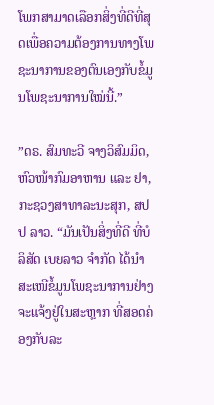ໂພກສາມາດເລືອກສິ່ງທີ່ດີທີ່ສຸດເພື່ອຄວາມຕ້ອງການທາງໂພຊະນາການຂອງຕົນເອງກັບຂໍ້ມູນໂພຊະນາການໃໝ່ນີ້.”

”ດຣ. ສົມທະວີ ຈາງວິສົມມິດ, ຫົວໜ້າກົມອາຫານ ແລະ ຢາ, ກະຊວງສາທາລະນະສຸກ, ສປປ ລາວ. “ມັນເປັນສິ່ງທີ່ດີ ທີ່ບໍລິສັດ ເບຍລາວ ຈໍາກັດ ໄດ້ນໍາສະເໜີຂໍ້ມູນໂພຊະນາການຢ່າງຈະແຈ້ງຢູ່ໃນສະຫຼາກ ທີ່ສອດຄ່ອງກັບລະ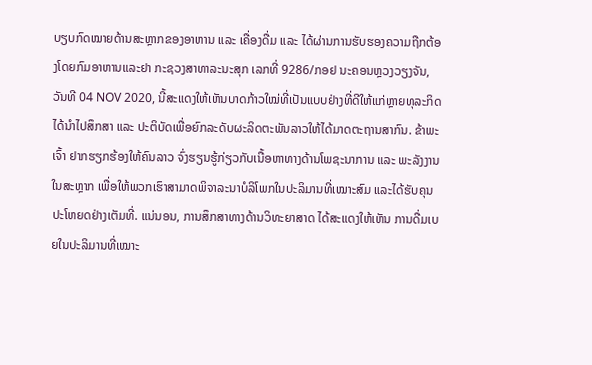ບຽບກົດໝາຍດ້ານສະຫຼາກຂອງອາຫານ ແລະ ເຄື່ອງດື່ມ ແລະ ໄດ້ຜ່ານການຮັບຮອງຄວາມຖືກຕ້ອງໂດຍກົມອາຫານແລະຢາ ກະຊວງສາທາລະນະສຸກ ເລກທີ່ 9286/ກອຢ ນະຄອນຫຼວງວຽງຈັນ, ວັນທີ 04 NOV 2020, ນີ້ສະແດງໃຫ້ເຫັນບາດກ້າວໃໝ່ທີ່ເປັນແບບຢ່າງທີ່ດີໃຫ້ແກ່ຫຼາຍທຸລະກິດໄດ້ນຳໄປສຶກສາ ແລະ ປະຕິບັດເພື່ອຍົກລະດັບຜະລິດຕະພັນລາວໃຫ້ໄດ້ມາດຕະຖານສາກົນ. ຂ້າພະເຈົ້າ ຢາກຮຽກຮ້ອງໃຫ້ຄົນລາວ ຈົ່ງຮຽນຮູ້ກ່ຽວກັບເນື້ອຫາທາງດ້ານໂພຊະນາການ ແລະ ພະລັງງານໃນສະຫຼາກ ເພື່ອໃຫ້ພວກເຮົາສາມາດພິຈາລະນາບໍລິໂພກໃນປະລິມານທີ່ເໝາະສົມ ແລະໄດ້ຮັບຄຸນປະໂຫຍດຢ່າງເຕັມທີ່. ແນ່ນອນ, ການສຶກສາທາງດ້ານວິທະຍາສາດ ໄດ້ສະແດງໃຫ້ເຫັນ ການດື່ມເບຍໃນປະລິມານທີ່ເໝາະ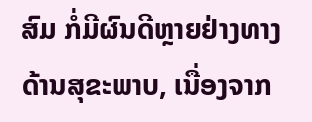ສົມ ກໍ່ມີຜົນດີຫຼາຍຢ່າງທາງດ້ານສຸຂະພາບ, ເນື່ອງຈາກ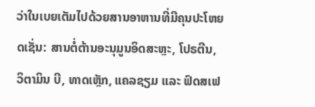ວ່າໃນເບຍເຕັມໄປດ້ວຍສານອາຫານທີ່ມີຄຸນປະໂຫຍດເຊັ່ນ: ສານຕໍ່ຕ້ານອະນຸມູນອິດສະຫຼະ, ໂປຣຕີນ, ວິຕາມິນ ບີ, ທາດເຫຼັກ, ແຄລຊຽມ ແລະ ຟົດສເຟ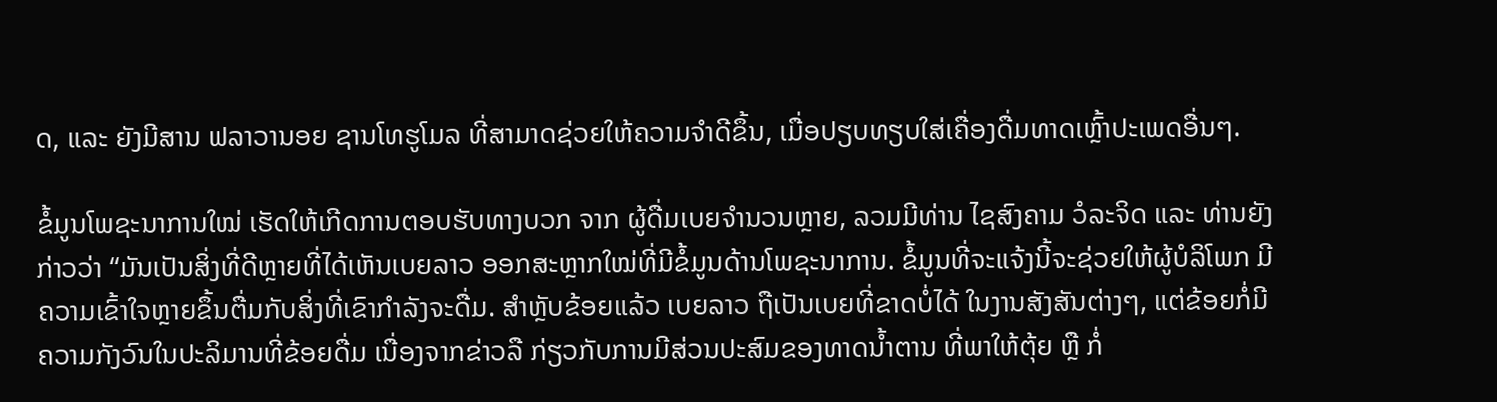ດ, ແລະ ຍັງມີສານ ຟລາວານອຍ ຊານໂທຮູໂມລ ທີ່ສາມາດຊ່ວຍໃຫ້ຄວາມຈໍາດີຂຶ້ນ, ເມື່ອປຽບທຽບໃສ່ເຄື່ອງດື່ມທາດເຫຼົ້າປະເພດອື່ນໆ.

ຂໍ້ມູນໂພຊະນາການໃໝ່ ເຮັດໃຫ້ເກີດການຕອບຮັບທາງບວກ ຈາກ ຜູ້ດື່ມເບຍຈໍານວນຫຼາຍ, ລວມມີທ່ານ ໄຊສົງຄາມ ວໍລະຈິດ ແລະ ທ່ານຍັງກ່າວວ່າ “ມັນເປັນສິ່ງທີ່ດີຫຼາຍທີ່ໄດ້ເຫັນເບຍລາວ ອອກສະຫຼາກໃໝ່ທີ່ມີຂໍ້ມູນດ້ານໂພຊະນາການ. ຂໍ້ມູນທີ່ຈະແຈ້ງນີ້ຈະຊ່ວຍໃຫ້ຜູ້ບໍລິໂພກ ມີຄວາມເຂົ້າໃຈຫຼາຍຂຶ້ນຕື່ມກັບສິ່ງທີ່ເຂົາກໍາລັງຈະດື່ມ. ສໍາຫຼັບຂ້ອຍແລ້ວ ເບຍລາວ ຖືເປັນເບຍທີ່ຂາດບໍ່ໄດ້ ໃນງານສັງສັນຕ່າງໆ, ແຕ່ຂ້ອຍກໍ່ມີຄວາມກັງວົນໃນປະລິມານທີ່ຂ້ອຍດື່ມ ເນື່ອງຈາກຂ່າວລື ກ່ຽວກັບການມີສ່ວນປະສົມຂອງທາດນໍ້າຕານ ທີ່ພາໃຫ້ຕຸ້ຍ ຫຼື ກໍ່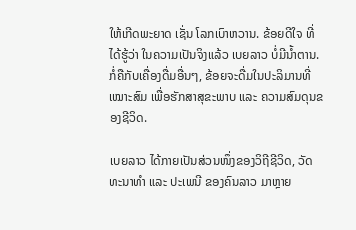ໃຫ້ເກີດພະຍາດ ເຊັ່ນ ໂລກເບົາຫວານ. ຂ້ອຍດີໃຈ ທີ່ໄດ້ຮູ້ວ່າ ໃນຄວາມເປັນຈິງແລ້ວ ເບຍລາວ ບໍ່ມີນໍ້າຕານ. ກໍ່ຄືກັບເຄື່ອງດື່ມອື່ນໆ, ຂ້ອຍຈະດື່ມໃນປະລິມານທີ່ເໝາະສົມ ເພື່ອຮັກສາສຸຂະພາບ ແລະ ຄວາມສົມດຸນຂອງຊີວິດ.

ເບຍລາວ ໄດ້ກາຍເປັນສ່ວນໜຶ່ງຂອງວິຖີຊີວິດ, ວັດທະນາທໍາ ແລະ ປະເພນີ ຂອງຄົນລາວ ມາຫຼາຍ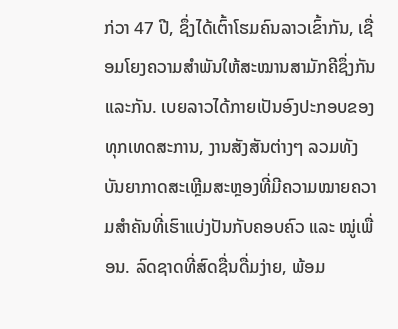ກ່ວາ 47 ປີ, ຊຶ່ງໄດ້ເຕົ້າໂຮມຄົນລາວເຂົ້າກັນ, ເຊື່ອມໂຍງຄວາມສຳພັນໃຫ້ສະໝານສາມັກຄີຊຶ່ງກັນແລະກັນ. ເບຍລາວໄດ້ກາຍເປັນອົງປະກອບຂອງທຸກເທດສະການ, ງານສັງສັນຕ່າງໆ ລວມທັງບັນຍາກາດສະເຫຼີມສະຫຼອງທີ່ມີຄວາມໝາຍຄວາມສຳຄັນທີ່ເຮົາແບ່ງປັນກັບຄອບຄົວ ແລະ ໝູ່ເພື່ອນ. ລົດຊາດທີ່ສົດຊື່ນດື່ມງ່າຍ, ພ້ອມ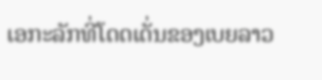ເອກະລັກທີ່ໂດດເດັ່ນຂອງເບຍລາວ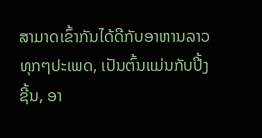ສາມາດເຂົ້າກັນໄດ້ດີກັບອາຫານລາວທຸກໆປະເພດ, ເປັນຕົ້ນແມ່ນກັບປີ້ງຊີ້ນ, ອາ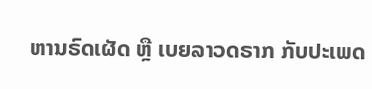ຫານຣົດເຜັດ ຫຼື ເບຍລາວດຣາກ ກັບປະເພດ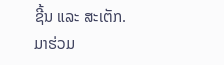ຊີ້ນ ແລະ ສະເຕັກ. ມາຮ່ວມ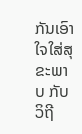ກັນເອົາໃຈໃສ່ສຸຂະພາບ ກັບວິຖີ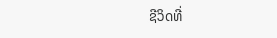ຊີວິດທີ່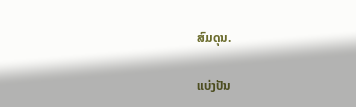ສົມດຸນ.

ແບ່ງປັນ